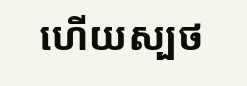ហើយស្បថ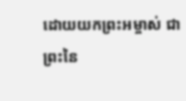ដោយយកព្រះអម្ចាស់ ជាព្រះនៃ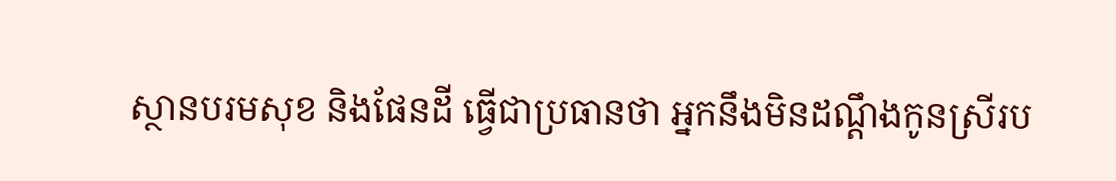ស្ថានបរមសុខ និងផែនដី ធ្វើជាប្រធានថា អ្នកនឹងមិនដណ្ដឹងកូនស្រីរប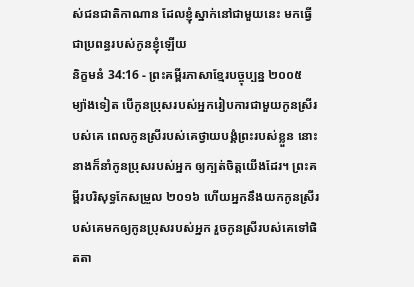ស់ជនជាតិកាណាន ដែលខ្ញុំស្នាក់នៅជាមួយនេះ មកធ្វើជាប្រពន្ធរបស់កូនខ្ញុំឡើយ
និក្ខមនំ 34:16 - ព្រះគម្ពីរភាសាខ្មែរបច្ចុប្បន្ន ២០០៥ ម្យ៉ាងទៀត បើកូនប្រុសរបស់អ្នករៀបការជាមួយកូនស្រីរបស់គេ ពេលកូនស្រីរបស់គេថ្វាយបង្គំព្រះរបស់ខ្លួន នោះនាងក៏នាំកូនប្រុសរបស់អ្នក ឲ្យក្បត់ចិត្តយើងដែរ។ ព្រះគម្ពីរបរិសុទ្ធកែសម្រួល ២០១៦ ហើយអ្នកនឹងយកកូនស្រីរបស់គេមកឲ្យកូនប្រុសរបស់អ្នក រួចកូនស្រីរបស់គេទៅផិតតា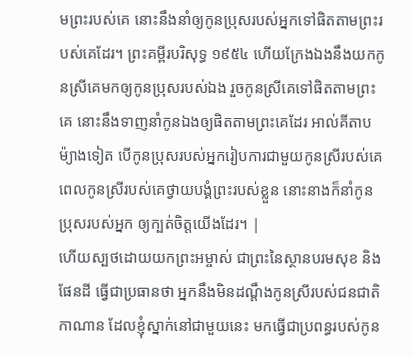មព្រះរបស់គេ នោះនឹងនាំឲ្យកូនប្រុសរបស់អ្នកទៅផិតតាមព្រះរបស់គេដែរ។ ព្រះគម្ពីរបរិសុទ្ធ ១៩៥៤ ហើយក្រែងឯងនឹងយកកូនស្រីគេមកឲ្យកូនប្រុសរបស់ឯង រួចកូនស្រីគេទៅផិតតាមព្រះគេ នោះនឹងទាញនាំកូនឯងឲ្យផិតតាមព្រះគេដែរ អាល់គីតាប ម៉្យាងទៀត បើកូនប្រុសរបស់អ្នករៀបការជាមួយកូនស្រីរបស់គេ ពេលកូនស្រីរបស់គេថ្វាយបង្គំព្រះរបស់ខ្លួន នោះនាងក៏នាំកូនប្រុសរបស់អ្នក ឲ្យក្បត់ចិត្តយើងដែរ។ |
ហើយស្បថដោយយកព្រះអម្ចាស់ ជាព្រះនៃស្ថានបរមសុខ និងផែនដី ធ្វើជាប្រធានថា អ្នកនឹងមិនដណ្ដឹងកូនស្រីរបស់ជនជាតិកាណាន ដែលខ្ញុំស្នាក់នៅជាមួយនេះ មកធ្វើជាប្រពន្ធរបស់កូន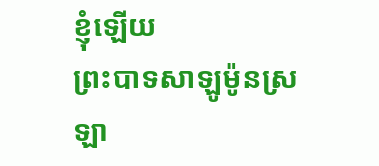ខ្ញុំឡើយ
ព្រះបាទសាឡូម៉ូនស្រឡា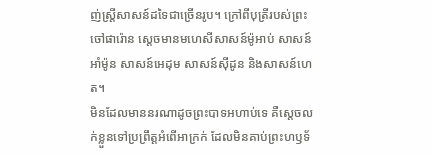ញ់ស្ត្រីសាសន៍ដទៃជាច្រើនរូប។ ក្រៅពីបុត្រីរបស់ព្រះចៅផារ៉ោន ស្ដេចមានមហេសីសាសន៍ម៉ូអាប់ សាសន៍អាំម៉ូន សាសន៍អេដុម សាសន៍ស៊ីដូន និងសាសន៍ហេត។
មិនដែលមាននរណាដូចព្រះបាទអហាប់ទេ គឺស្ដេចលក់ខ្លួនទៅប្រព្រឹត្តអំពើអាក្រក់ ដែលមិនគាប់ព្រះហឫទ័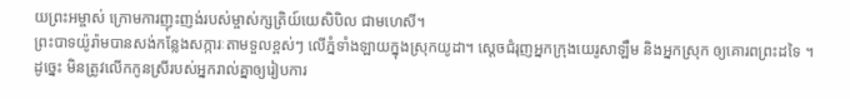យព្រះអម្ចាស់ ក្រោមការញុះញង់របស់ម្ចាស់ក្សត្រិយ៍យេសិបិល ជាមហេសី។
ព្រះបាទយ៉ូរ៉ាមបានសង់កន្លែងសក្ការៈតាមទួលខ្ពស់ៗ លើភ្នំទាំងឡាយក្នុងស្រុកយូដា។ ស្ដេចជំរុញអ្នកក្រុងយេរូសាឡឹម និងអ្នកស្រុក ឲ្យគោរពព្រះដទៃ ។
ដូច្នេះ មិនត្រូវលើកកូនស្រីរបស់អ្នករាល់គ្នាឲ្យរៀបការ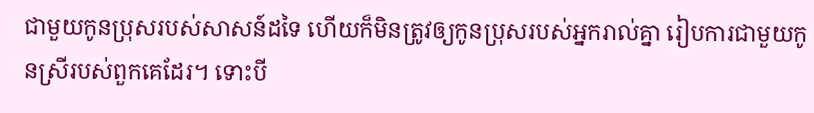ជាមួយកូនប្រុសរបស់សាសន៍ដទៃ ហើយក៏មិនត្រូវឲ្យកូនប្រុសរបស់អ្នករាល់គ្នា រៀបការជាមួយកូនស្រីរបស់ពួកគេដែរ។ ទោះបី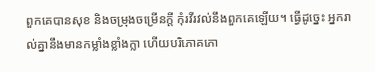ពួកគេបានសុខ និងចម្រុងចម្រើនក្ដី កុំរវីរវល់នឹងពួកគេឡើយ។ ធ្វើដូច្នេះ អ្នករាល់គ្នានឹងមានកម្លាំងខ្លាំងក្លា ហើយបរិភោគភោ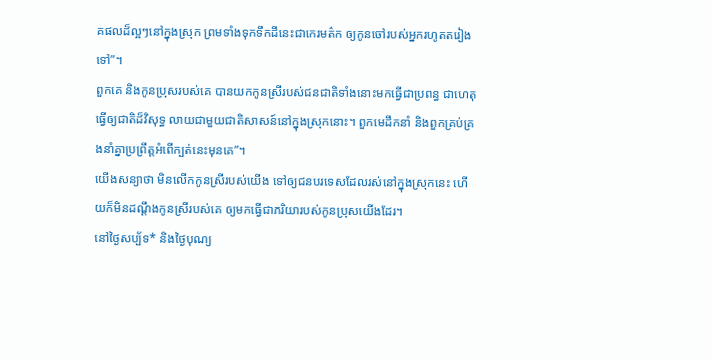គផលដ៏ល្អៗនៅក្នុងស្រុក ព្រមទាំងទុកទឹកដីនេះជាកេរមត៌ក ឲ្យកូនចៅរបស់អ្នករហូតតរៀងទៅ”។
ពួកគេ និងកូនប្រុសរបស់គេ បានយកកូនស្រីរបស់ជនជាតិទាំងនោះមកធ្វើជាប្រពន្ធ ជាហេតុធ្វើឲ្យជាតិដ៏វិសុទ្ធ លាយជាមួយជាតិសាសន៍នៅក្នុងស្រុកនោះ។ ពួកមេដឹកនាំ និងពួកគ្រប់គ្រងនាំគ្នាប្រព្រឹត្តអំពើក្បត់នេះមុនគេ”។
យើងសន្យាថា មិនលើកកូនស្រីរបស់យើង ទៅឲ្យជនបរទេសដែលរស់នៅក្នុងស្រុកនេះ ហើយក៏មិនដណ្ដឹងកូនស្រីរបស់គេ ឲ្យមកធ្វើជាភរិយារបស់កូនប្រុសយើងដែរ។
នៅថ្ងៃសប្ប័ទ* និងថ្ងៃបុណ្យ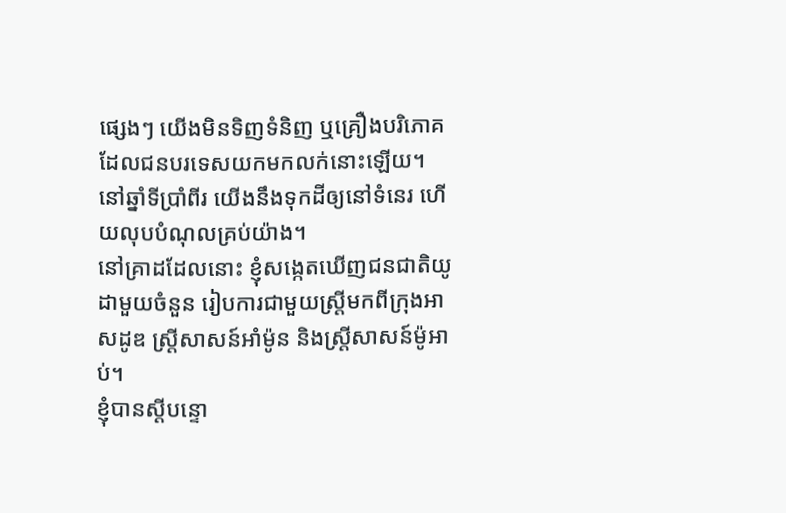ផ្សេងៗ យើងមិនទិញទំនិញ ឬគ្រឿងបរិភោគ ដែលជនបរទេសយកមកលក់នោះឡើយ។ នៅឆ្នាំទីប្រាំពីរ យើងនឹងទុកដីឲ្យនៅទំនេរ ហើយលុបបំណុលគ្រប់យ៉ាង។
នៅគ្រាដដែលនោះ ខ្ញុំសង្កេតឃើញជនជាតិយូដាមួយចំនួន រៀបការជាមួយស្ត្រីមកពីក្រុងអាសដូឌ ស្ត្រីសាសន៍អាំម៉ូន និងស្ត្រីសាសន៍ម៉ូអាប់។
ខ្ញុំបានស្ដីបន្ទោ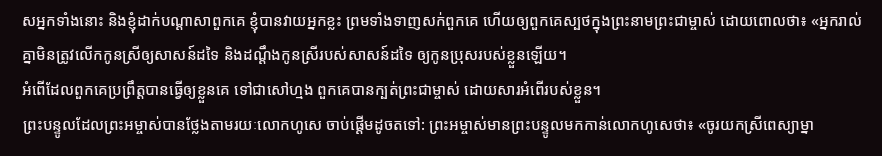សអ្នកទាំងនោះ និងខ្ញុំដាក់បណ្ដាសាពួកគេ ខ្ញុំបានវាយអ្នកខ្លះ ព្រមទាំងទាញសក់ពួកគេ ហើយឲ្យពួកគេស្បថក្នុងព្រះនាមព្រះជាម្ចាស់ ដោយពោលថា៖ «អ្នករាល់គ្នាមិនត្រូវលើកកូនស្រីឲ្យសាសន៍ដទៃ និងដណ្ដឹងកូនស្រីរបស់សាសន៍ដទៃ ឲ្យកូនប្រុសរបស់ខ្លួនឡើយ។
អំពើដែលពួកគេប្រព្រឹត្តបានធ្វើឲ្យខ្លួនគេ ទៅជាសៅហ្មង ពួកគេបានក្បត់ព្រះជាម្ចាស់ ដោយសារអំពើរបស់ខ្លួន។
ព្រះបន្ទូលដែលព្រះអម្ចាស់បានថ្លែងតាមរយៈលោកហូសេ ចាប់ផ្ដើមដូចតទៅ: ព្រះអម្ចាស់មានព្រះបន្ទូលមកកាន់លោកហូសេថា៖ «ចូរយកស្រីពេស្យាម្នា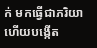ក់ មកធ្វើជាភរិយា ហើយបង្កើត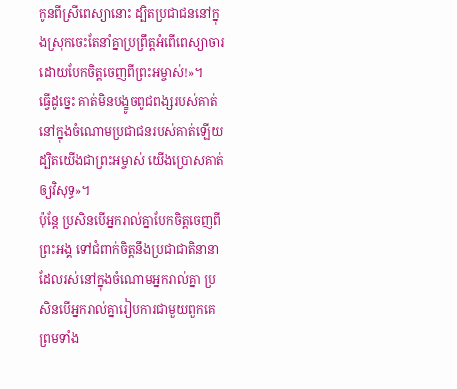កូនពីស្រីពេស្យានោះ ដ្បិតប្រជាជននៅក្នុងស្រុកចេះតែនាំគ្នាប្រព្រឹត្តអំពើពេស្យាចារ ដោយបែកចិត្តចេញពីព្រះអម្ចាស់!»។
ធ្វើដូច្នេះ គាត់មិនបង្ខូចពូជពង្សរបស់គាត់ នៅក្នុងចំណោមប្រជាជនរបស់គាត់ឡើយ ដ្បិតយើងជាព្រះអម្ចាស់ យើងប្រោសគាត់ឲ្យវិសុទ្ធ»។
ប៉ុន្តែ ប្រសិនបើអ្នករាល់គ្នាបែកចិត្តចេញពីព្រះអង្គ ទៅជំពាក់ចិត្តនឹងប្រជាជាតិនានា ដែលរស់នៅក្នុងចំណោមអ្នករាល់គ្នា ប្រសិនបើអ្នករាល់គ្នារៀបការជាមួយពួកគេ ព្រមទាំង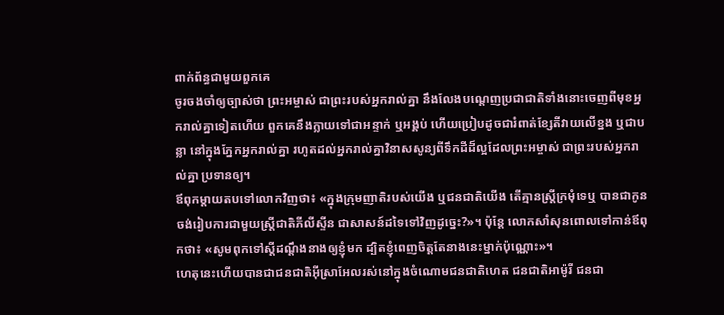ពាក់ព័ន្ធជាមួយពួកគេ
ចូរចងចាំឲ្យច្បាស់ថា ព្រះអម្ចាស់ ជាព្រះរបស់អ្នករាល់គ្នា នឹងលែងបណ្ដេញប្រជាជាតិទាំងនោះចេញពីមុខអ្នករាល់គ្នាទៀតហើយ ពួកគេនឹងក្លាយទៅជាអន្ទាក់ ឬអង្គប់ ហើយប្រៀបដូចជារំពាត់ខ្សែតីវាយលើខ្នង ឬជាបន្លា នៅក្នុងភ្នែកអ្នករាល់គ្នា រហូតដល់អ្នករាល់គ្នាវិនាសសូន្យពីទឹកដីដ៏ល្អដែលព្រះអម្ចាស់ ជាព្រះរបស់អ្នករាល់គ្នា ប្រទានឲ្យ។
ឪពុកម្ដាយតបទៅលោកវិញថា៖ «ក្នុងក្រុមញាតិរបស់យើង ឬជនជាតិយើង តើគ្មានស្ត្រីក្រមុំទេឬ បានជាកូនចង់រៀបការជាមួយស្ត្រីជាតិភីលីស្ទីន ជាសាសន៍ដទៃទៅវិញដូច្នេះ?»។ ប៉ុន្តែ លោកសាំសុនពោលទៅកាន់ឪពុកថា៖ «សូមពុកទៅស្ដីដណ្ដឹងនាងឲ្យខ្ញុំមក ដ្បិតខ្ញុំពេញចិត្តតែនាងនេះម្នាក់ប៉ុណ្ណោះ»។
ហេតុនេះហើយបានជាជនជាតិអ៊ីស្រាអែលរស់នៅក្នុងចំណោមជនជាតិហេត ជនជាតិអាម៉ូរី ជនជា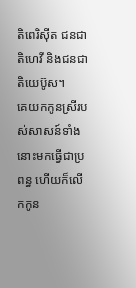តិពេរិស៊ីត ជនជាតិហេវី និងជនជាតិយេប៊ូស។
គេយកកូនស្រីរបស់សាសន៍ទាំងនោះមកធ្វើជាប្រពន្ធ ហើយក៏លើកកូន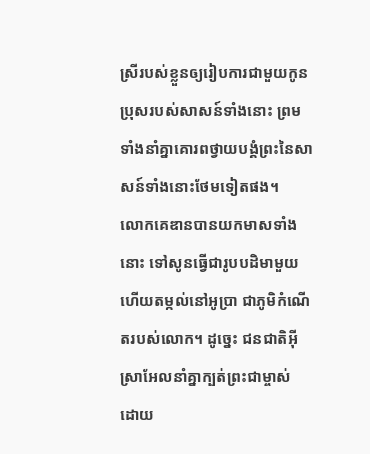ស្រីរបស់ខ្លួនឲ្យរៀបការជាមួយកូនប្រុសរបស់សាសន៍ទាំងនោះ ព្រមទាំងនាំគ្នាគោរពថ្វាយបង្គំព្រះនៃសាសន៍ទាំងនោះថែមទៀតផង។
លោកគេឌានបានយកមាសទាំងនោះ ទៅសូនធ្វើជារូបបដិមាមួយ ហើយតម្កល់នៅអូប្រា ជាភូមិកំណើតរបស់លោក។ ដូច្នេះ ជនជាតិអ៊ីស្រាអែលនាំគ្នាក្បត់ព្រះជាម្ចាស់ ដោយ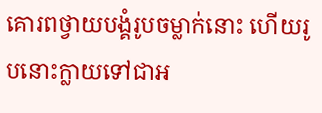គោរពថ្វាយបង្គំរូបចម្លាក់នោះ ហើយរូបនោះក្លាយទៅជាអ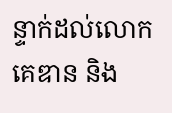ន្ទាក់ដល់លោកគេឌាន និង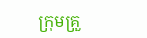ក្រុមគ្រួ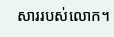សាររបស់លោក។